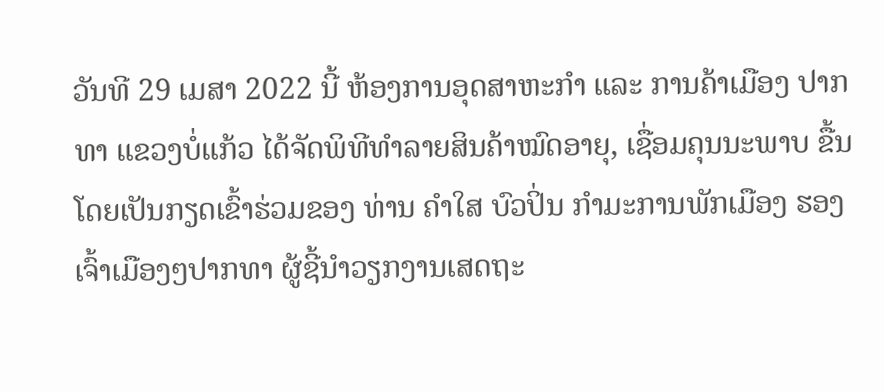ວັນທີ 29 ເມສາ 2022 ນີ້ ຫ້ອງການອຸດສາຫະກຳ ແລະ ການຄ້າເມືອງ ປາກທາ ແຂວງບໍ່ແກ້ວ ໄດ້ຈັດພິທີທຳລາຍສິນຄ້າໝົດອາຍຸ, ເຊື່ອມຄຸນນະພາບ ຂື້ນໂດຍເປັນກຽດເຂົ້າຮ່ວມຂອງ ທ່ານ ຄຳໃສ ບົວປິ່ນ ກຳມະການພັກເມືອງ ຮອງເຈົ້າເມືອງໆປາກທາ ຜູ້ຊີ້ນຳວຽກງານເສດຖະ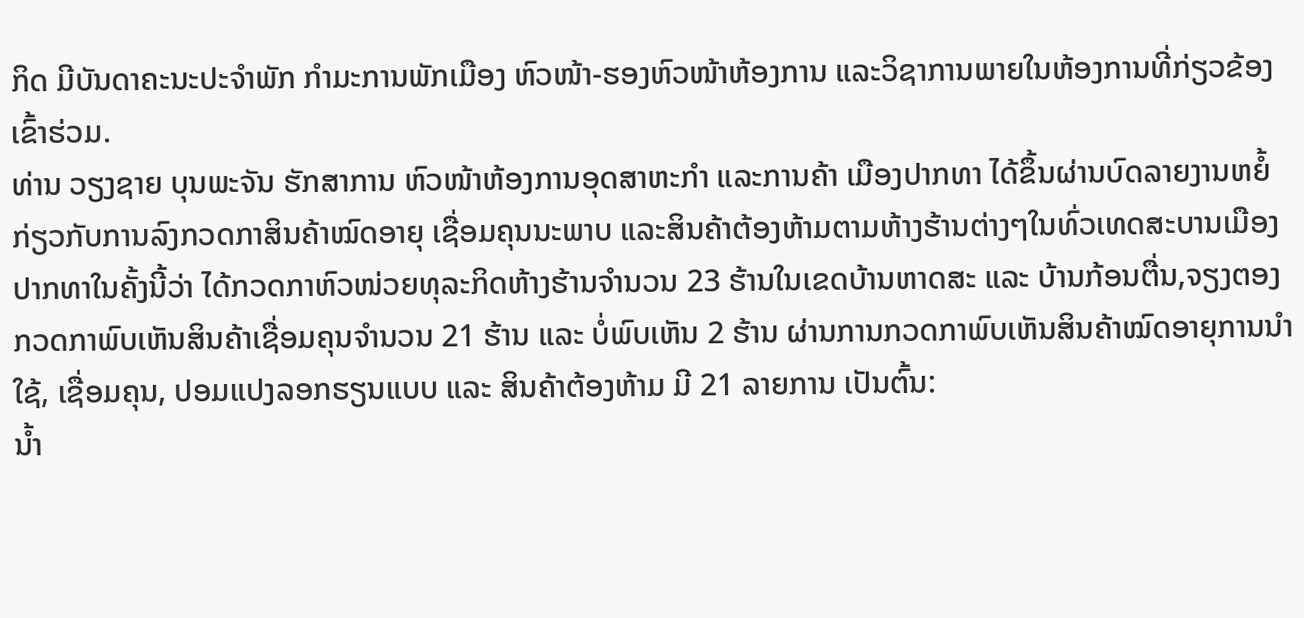ກິດ ມີບັນດາຄະນະປະຈຳພັກ ກຳມະການພັກເມືອງ ຫົວໜ້າ-ຮອງຫົວໜ້າຫ້ອງການ ແລະວິຊາການພາຍໃນຫ້ອງການທີ່ກ່ຽວຂ້ອງເຂົ້າຮ່ວມ.
ທ່ານ ວຽງຊາຍ ບຸນພະຈັນ ຮັກສາການ ຫົວໜ້າຫ້ອງການອຸດສາຫະກຳ ແລະການຄ້າ ເມືອງປາກທາ ໄດ້ຂຶ້ນຜ່ານບົດລາຍງານຫຍໍ້ກ່ຽວກັບການລົງກວດກາສິນຄ້າໝົດອາຍຸ ເຊື່ອມຄຸນນະພາບ ແລະສິນຄ້າຕ້ອງຫ້າມຕາມຫ້າງຮ້ານຕ່າງໆໃນທົ່ວເທດສະບານເມືອງປາກທາໃນຄັ້ງນີ້ວ່າ ໄດ້ກວດກາຫົວໜ່ວຍທຸລະກິດຫ້າງຮ້ານຈຳນວນ 23 ຮ້ານໃນເຂດບ້ານຫາດສະ ແລະ ບ້ານກ້ອນຕື່ນ,ຈຽງຕອງ ກວດກາພົບເຫັນສິນຄ້າເຊື່ອມຄຸນຈຳນວນ 21 ຮ້ານ ແລະ ບໍ່ພົບເຫັນ 2 ຮ້ານ ຜ່ານການກວດກາພົບເຫັນສິນຄ້າໝົດອາຍຸການນຳໃຊ້, ເຊື່ອມຄຸນ, ປອມແປງລອກຮຽນແບບ ແລະ ສິນຄ້າຕ້ອງຫ້າມ ມີ 21 ລາຍການ ເປັນຕົ້ນ:
ນ້ຳ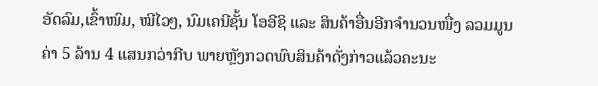ອັດລົມ,ເຂົ້າໜົມ, ໝີໄວໆ, ນົມເຄນີຊັ້ນ ໂອອີຊິ ແລະ ສິນຄ້າອື່ນອີກຈຳນວນໜື່ງ ລວມມູນຄ່າ 5 ລ້ານ 4 ແສນກວ່າກີບ ພາຍຫຼັງກວດພົບສິນຄ້າດັ່ງກ່າວແລ້ວຄະນະ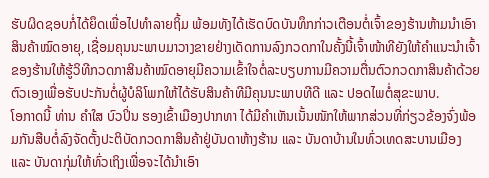ຮັບຜິດຊອບກໍ່ໄດ້ຍຶດເພື່ອໄປທຳລາຍຖິ້ມ ພ້ອມທັງໄດ້ເຮັດບົດບັນທຶກກ່າວເຕືອນຕໍ່ເຈົ້າຂອງຮ້ານຫ້າມນຳເອົາສິນຄ້າໝົດອາຍຸ, ເຊື່ອມຄຸນນະພາບມາວາງຂາຍຢ່າງເດັດການລົງກວດກາໃນຄັ້ງນີ້ເຈົ້າໜ້າທີຍັງໃຫ້ຄຳແນະນຳເຈົ້າຂອງຮ້ານໃຫ້ຮູ້ວິທີກວດກາສິນຄ້າໝົດອາຍຸມີຄວາມເຂົ້າໃຈຕໍ່ລະບຽບການມີຄວາມຕື່ນຕົວກວດກາສິນຄ້າດ້ວຍຕົວເອງເພື່ອຮັບປະກັນຕໍ່ຜູ້ບໍລິໂພກໃຫ້ໄດ້ຮັບສິນຄ້າທີມີຄຸນນະພາບທີດີ ແລະ ປອດໄພຕໍ່ສຸຂະພາບ.
ໂອກາດນີ້ ທ່ານ ຄຳໃສ ບົວປິ່ນ ຮອງເຂົ້າເມືອງປາກທາ ໄດ້ມີຄຳເຫັນເນັ້ນໜັກໃຫ້ພາກສ່ວນທີ່ກ່ຽວຂ້ອງຈົ່ງພ້ອມກັນສືບຕໍ່ລົງຈັດຕັ້ງປະຕິບັດກວດກາສິນຄ້າຢູ່ບັນດາຫ້າງຮ້ານ ແລະ ບັນດາບ້ານໃນທົ່ວເທດສະບານເມືອງ ແລະ ບັນດາກຸ່ມໃຫ້ທົ່ວເຖິງເພື່ອຈະໄດ້ນຳເອົາ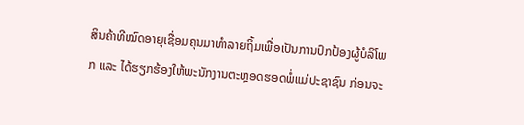ສິນຄ້າທີໝົດອາຍຸເຊື່ອມຄຸນມາທຳລາຍຖິ້ມເພື່ອເປັນການປົກປ້ອງຜູ້ບໍລິໂພກ ແລະ ໄດ້ຮຽກຮ້ອງໃຫ້ພະນັກງານຕະຫຼອດຮອດພໍ່ແມ່ປະຊາຊົນ ກ່ອນຈະ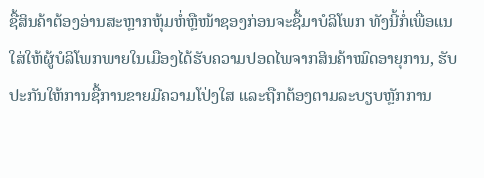ຊື້ສິນຄ້າຕ້ອງອ່ານສະຫຼາກຫຸ້ມຫໍ່ຫຼືໜ້າຊອງກ່ອນຈະຊື້ມາບໍລິໂພກ ທັງນີ້ກໍ່ເພື່ອແນໃສ່ໃຫ້ຜູ້ບໍລິໂພກພາຍໃນເມືອງໄດ້ຮັບຄວາມປອດໄພຈາກສິນຄ້າໝົດອາຍຸການ, ຮັບປະກັນໃຫ້ການຊື້ການຂາຍມີຄວາມໂປ່ງໃສ ແລະຖືກຕ້ອງຕາມລະບຽບຫຼັກການ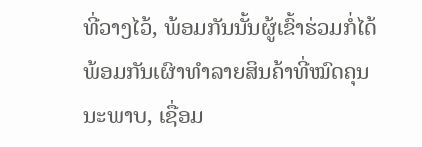ທີ່ວາງໄວ້, ພ້ອມກັນນັ້ນຜູ້ເຂົ້າຮ່ວມກໍ່ໄດ້ພ້ອມກັນເຜົາທຳລາຍສິນຄ້າທີ່ໝົດຄຸນນະພາບ, ເຊື່ອມ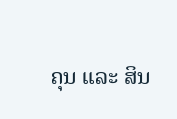ຄຸນ ແລະ ສິນ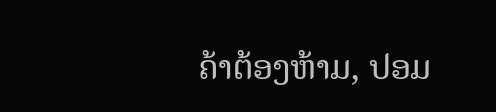ຄ້າຕ້ອງຫ້າມ, ປອມ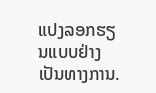ແປງລອກຮຽນແບບຢ່າງເປັນທາງການ.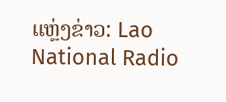ແຫຼ່ງຂ່າວ: Lao National Radio